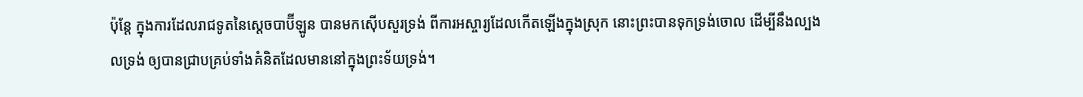ប៉ុន្តែ ក្នុងការដែលរាជទូតនៃស្តេចបាប៊ីឡូន បានមកស៊ើបសួរទ្រង់ ពីការអស្ចារ្យដែលកើតឡើងក្នុងស្រុក នោះព្រះបានទុកទ្រង់ចោល ដើម្បីនឹងល្បងលទ្រង់ ឲ្យបានជ្រាបគ្រប់ទាំងគំនិតដែលមាននៅក្នុងព្រះទ័យទ្រង់។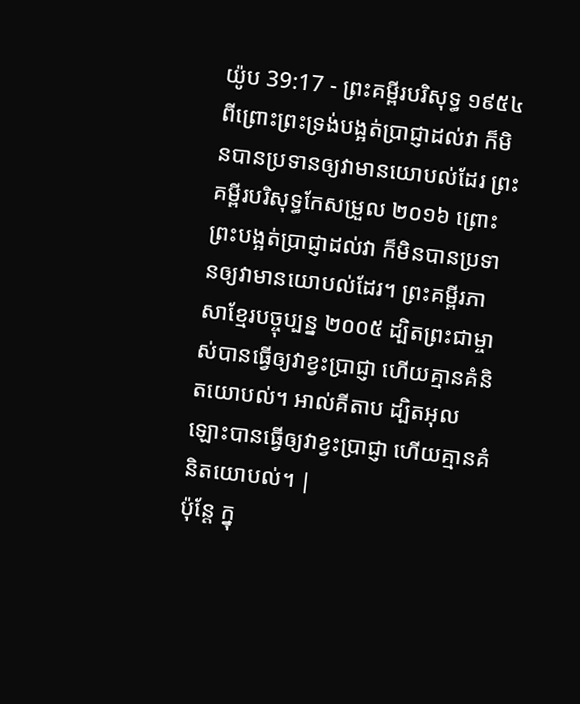យ៉ូប 39:17 - ព្រះគម្ពីរបរិសុទ្ធ ១៩៥៤ ពីព្រោះព្រះទ្រង់បង្អត់ប្រាជ្ញាដល់វា ក៏មិនបានប្រទានឲ្យវាមានយោបល់ដែរ ព្រះគម្ពីរបរិសុទ្ធកែសម្រួល ២០១៦ ព្រោះព្រះបង្អត់ប្រាជ្ញាដល់វា ក៏មិនបានប្រទានឲ្យវាមានយោបល់ដែរ។ ព្រះគម្ពីរភាសាខ្មែរបច្ចុប្បន្ន ២០០៥ ដ្បិតព្រះជាម្ចាស់បានធ្វើឲ្យវាខ្វះប្រាជ្ញា ហើយគ្មានគំនិតយោបល់។ អាល់គីតាប ដ្បិតអុលឡោះបានធ្វើឲ្យវាខ្វះប្រាជ្ញា ហើយគ្មានគំនិតយោបល់។ |
ប៉ុន្តែ ក្នុ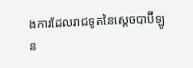ងការដែលរាជទូតនៃស្តេចបាប៊ីឡូន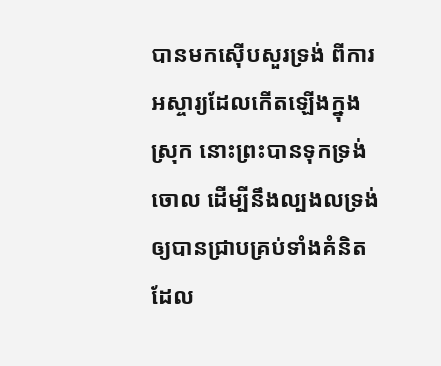បានមកស៊ើបសួរទ្រង់ ពីការអស្ចារ្យដែលកើតឡើងក្នុងស្រុក នោះព្រះបានទុកទ្រង់ចោល ដើម្បីនឹងល្បងលទ្រង់ ឲ្យបានជ្រាបគ្រប់ទាំងគំនិតដែល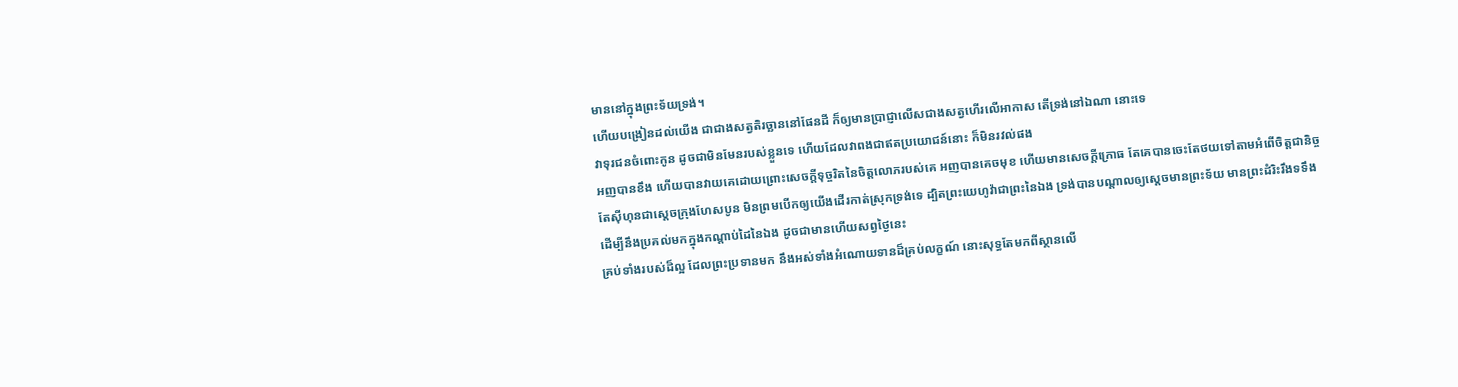មាននៅក្នុងព្រះទ័យទ្រង់។
ហើយបង្រៀនដល់យើង ជាជាងសត្វតិរច្ឆាននៅផែនដី ក៏ឲ្យមានប្រាជ្ញាលើសជាងសត្វហើរលើអាកាស តើទ្រង់នៅឯណា នោះទេ
វាទុរជនចំពោះកូន ដូចជាមិនមែនរបស់ខ្លួនទេ ហើយដែលវាពងជាឥតប្រយោជន៍នោះ ក៏មិនរវល់ផង
អញបានខឹង ហើយបានវាយគេដោយព្រោះសេចក្ដីទុច្ចរិតនៃចិត្តលោភរបស់គេ អញបានគេចមុខ ហើយមានសេចក្ដីក្រោធ តែគេបានចេះតែថយទៅតាមអំពើចិត្តជានិច្ច
តែស៊ីហុនជាស្តេចក្រុងហែសបូន មិនព្រមបើកឲ្យយើងដើរកាត់ស្រុកទ្រង់ទេ ដ្បិតព្រះយេហូវ៉ាជាព្រះនៃឯង ទ្រង់បានបណ្តាលឲ្យស្តេចមានព្រះទ័យ មានព្រះដំរិះរឹងទទឹង ដើម្បីនឹងប្រគល់មកក្នុងកណ្តាប់ដៃនៃឯង ដូចជាមានហើយសព្វថ្ងៃនេះ
គ្រប់ទាំងរបស់ដ៏ល្អ ដែលព្រះប្រទានមក នឹងអស់ទាំងអំណោយទានដ៏គ្រប់លក្ខណ៍ នោះសុទ្ធតែមកពីស្ថានលើ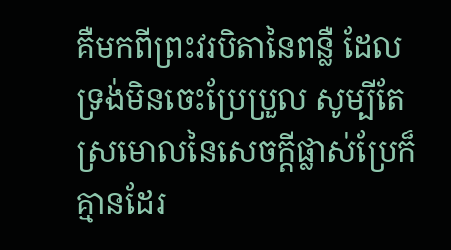គឺមកពីព្រះវរបិតានៃពន្លឺ ដែលទ្រង់មិនចេះប្រែប្រួល សូម្បីតែស្រមោលនៃសេចក្ដីផ្លាស់ប្រែក៏គ្មានដែរ